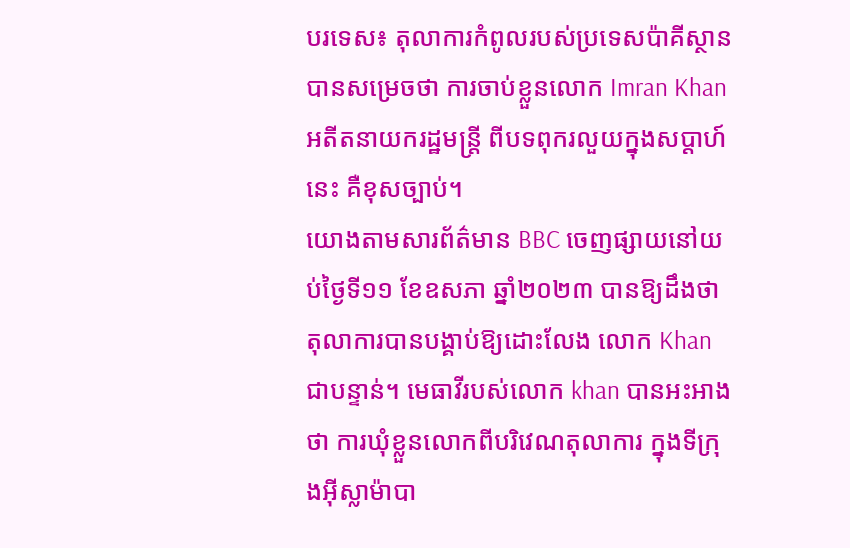បរទេស៖ តុលាការកំពូលរបស់ប្រទេសប៉ាគីស្ថានបានសម្រេចថា ការចាប់ខ្លួនលោក Imran Khan អតីតនាយករដ្ឋមន្ត្រី ពីបទពុករលួយក្នុងសប្តាហ៍នេះ គឺខុសច្បាប់។
យោងតាមសារព័ត៌មាន BBC ចេញផ្សាយនៅយប់ថ្ងៃទី១១ ខែឧសភា ឆ្នាំ២០២៣ បានឱ្យដឹងថា តុលាការបានបង្គាប់ឱ្យដោះលែង លោក Khan ជាបន្ទាន់។ មេធាវីរបស់លោក khan បានអះអាងថា ការឃុំខ្លួនលោកពីបរិវេណតុលាការ ក្នុងទីក្រុងអ៊ីស្លាម៉ាបា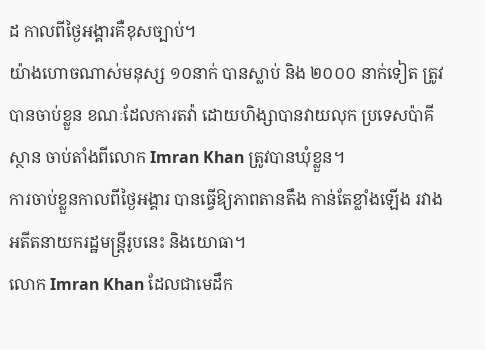ដ កាលពីថ្ងៃអង្គារគឺខុសច្បាប់។
យ៉ាងហោចណាស់មនុស្ស ១០នាក់ បានស្លាប់ និង ២០០០ នាក់ទៀត ត្រូវបានចាប់ខ្លួន ខណៈដែលការតវ៉ា ដោយហិង្សាបានវាយលុក ប្រទេសប៉ាគីស្ថាន ចាប់តាំងពីលោក Imran Khan ត្រូវបានឃុំខ្លួន។
ការចាប់ខ្លួនកាលពីថ្ងៃអង្គារ បានធ្វើឱ្យភាពតានតឹង កាន់តែខ្លាំងឡើង រវាងអតីតនាយករដ្ឋមន្រ្តីរូបនេះ និងយោធា។
លោក Imran Khan ដែលជាមេដឹក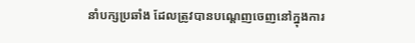នាំបក្សប្រឆាំង ដែលត្រូវបានបណ្តេញចេញនៅក្នុងការ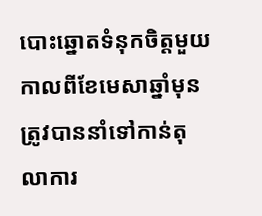បោះឆ្នោតទំនុកចិត្តមួយកាលពីខែមេសាឆ្នាំមុន ត្រូវបាននាំទៅកាន់តុលាការ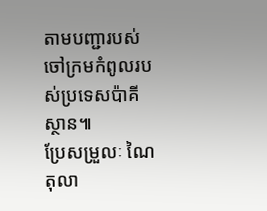តាមបញ្ជារបស់ចៅក្រមកំពូលរបស់ប្រទេសប៉ាគីស្ថាន៕
ប្រែសម្រួលៈ ណៃ តុលា